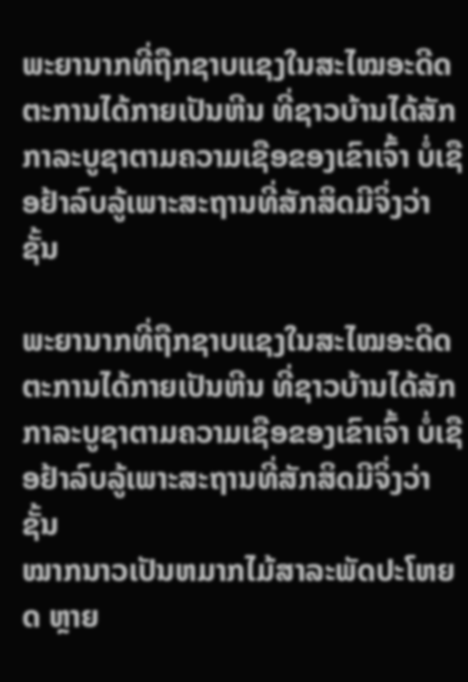ພະຍານາກທີ່ຖືກຊາບແຊງໃນສະໄໝອະດີດຕະການໄດ້ກາຍເປັນຫີນ ທີ່ຊາວບ້ານໄດ້ສັກກາລະບູຊາຕາມຄວາມເຊືອຂອງເຂົາເຈົ້າ ບໍ່ເຊືອຢ້າລົບລູ້ເພາະສະຖານທີ່ສັກສິດມີຈິ່ງວ່າຊັ້ນ

ພະຍານາກທີ່ຖືກຊາບແຊງໃນສະໄໝອະດີດຕະການໄດ້ກາຍເປັນຫີນ ທີ່ຊາວບ້ານໄດ້ສັກກາລະບູຊາຕາມຄວາມເຊືອຂອງເຂົາເຈົ້າ ບໍ່ເຊືອຢ້າລົບລູ້ເພາະສະຖານທີ່ສັກສິດມີຈິ່ງວ່າຊັ້ນ
ໝາກນາວເປັນຫມາກໄມ້ສາລະພັດປະໂຫຍດ ຫຼາຍ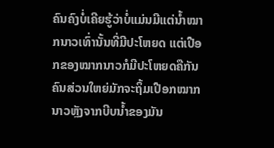ຄົນຄົງບໍ່ເຄີຍຮູ້ວ່າບໍ່ແມ່ນມີແຕ່ນ້ຳໝາກນາວເທົ່ານັ້ນທີ່ມີປະໂຫຍດ ແຕ່ເປືອກຂອງໝາກນາວກໍມີປະໂຫຍດຄືກັນ ຄົນສ່ວນໃຫຍ່ມັກຈະຖິ້ມເປືອກໝາກນາວຫຼັງຈາກບີບນ້ຳຂອງມັນ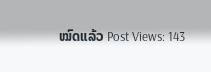ໝົດແລ້ວ Post Views: 143